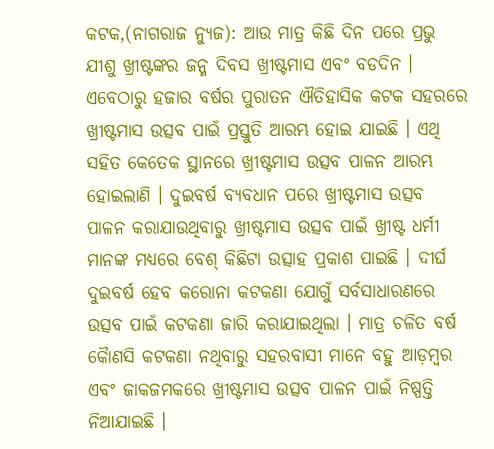କଟକ,(ନାଗରାଜ ନ୍ୟୁଜ): ଆଉ ମାତ୍ର କିଛି ଦିନ ପରେ ପ୍ରଭୁ ଯୀଶୁ ଖ୍ରୀଷ୍ଟଙ୍କର ଜନ୍ମ ଦିବସ ଖ୍ରୀଷ୍ଟମାସ ଏବଂ ବଡଦିନ । ଏବେଠାରୁ ହଜାର ବର୍ଷର ପୁରାତନ ଐତିହାସିକ କଟକ ସହରରେ ଖ୍ରୀଷ୍ଟମାସ ଉତ୍ସବ ପାଇଁ ପ୍ରସ୍ତୁତି ଆରମ୍ଭ ହୋଇ ଯାଇଛି । ଏଥି ସହିତ କେତେକ ସ୍ଥାନରେ ଖ୍ରୀଷ୍ଟମାସ ଉତ୍ସବ ପାଳନ ଆରମ୍ଭ ହୋଇଲାଣି । ଦୁଇବର୍ଷ ବ୍ୟବଧାନ ପରେ ଖ୍ରୀଷ୍ଟମାସ ଉତ୍ସବ ପାଳନ କରାଯାଉଥିବାରୁ ଖ୍ରୀଷ୍ଟମାସ ଉତ୍ସବ ପାଇଁ ଖ୍ରୀଷ୍ଟ ଧର୍ମୀ ମାନଙ୍କ ମଧ୍ୟରେ ବେଶ୍ କିଛିଟା ଉତ୍ସାହ ପ୍ରକାଶ ପାଇଛି । ଦୀର୍ଘ ଦୁଇବର୍ଷ ହେବ କରୋନା କଟକଣା ଯୋଗୁଁ ସର୍ବସାଧାରଣରେ ଉତ୍ସବ ପାଇଁ କଟକଣା ଜାରି କରାଯାଇଥିଲା । ମାତ୍ର ଚଳିତ ବର୍ଷ କୈାଣସି କଟକଣା ନଥିବାରୁ ସହରବାସୀ ମାନେ ବହୁ ଆଡ଼ମ୍ବର ଏବଂ ଜାକଜମକରେ ଖ୍ରୀଷ୍ଟମାସ ଉତ୍ସବ ପାଳନ ପାଇଁ ନିଷ୍ପତ୍ତି ନିଆଯାଇଛି ।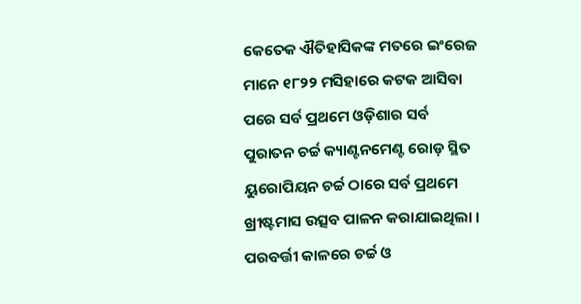କେତେକ ଐତିହାସିକଙ୍କ ମତରେ ଇଂରେଜ ମାନେ ୧୮୨୨ ମସିହାରେ କଟକ ଆସିବା ପରେ ସର୍ବ ପ୍ରଥମେ ଓଡ଼ିଶାର ସର୍ବ ପୁରାତନ ଚର୍ଚ୍ଚ କ୍ୟାଣ୍ଟନମେଣ୍ଟ ରୋଡ଼ ସ୍ଥିତ ୟୁରୋପିୟନ ଚର୍ଚ୍ଚ ଠାରେ ସର୍ବ ପ୍ରଥମେ ଖ୍ରୀଷ୍ଟମାସ ଉତ୍ସବ ପାଳନ କରାଯାଇଥିଲା ।
ପରବର୍ତ୍ତୀ କାଳରେ ଚର୍ଚ୍ଚ ଓ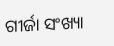ଗୀର୍ଜା ସଂଖ୍ୟା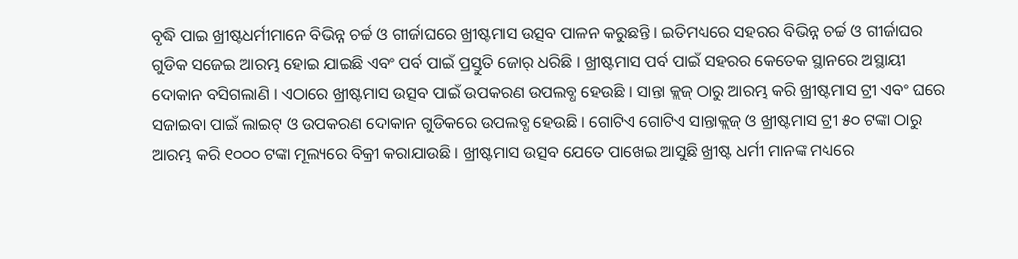ବୃଦ୍ଧି ପାଇ ଖ୍ରୀଷ୍ଟଧର୍ମୀମାନେ ବିଭିନ୍ନ ଚର୍ଚ୍ଚ ଓ ଗୀର୍ଜାଘରେ ଖ୍ରୀଷ୍ଟମାସ ଉତ୍ସବ ପାଳନ କରୁଛନ୍ତି । ଇତିମଧ୍ୟରେ ସହରର ବିଭିନ୍ନ ଚର୍ଚ୍ଚ ଓ ଗୀର୍ଜାଘର ଗୁଡିକ ସଜେଇ ଆରମ୍ଭ ହୋଇ ଯାଇଛି ଏବଂ ପର୍ବ ପାଇଁ ପ୍ରସ୍ତୁତି ଜୋର୍ ଧରିଛି । ଖ୍ରୀଷ୍ଟମାସ ପର୍ବ ପାଇଁ ସହରର କେତେକ ସ୍ଥାନରେ ଅସ୍ଥାୟୀ ଦୋକାନ ବସିଗଲାଣି । ଏଠାରେ ଖ୍ରୀଷ୍ଟମାସ ଉତ୍ସବ ପାଇଁ ଉପକରଣ ଉପଲବ୍ଧ ହେଉଛି । ସାନ୍ତା କ୍ଲଜ୍ ଠାରୁ ଆରମ୍ଭ କରି ଖ୍ରୀଷ୍ଟମାସ ଟ୍ରୀ ଏବଂ ଘରେ ସଜାଇବା ପାଇଁ ଲାଇଟ୍ ଓ ଉପକରଣ ଦୋକାନ ଗୁଡିକରେ ଉପଲବ୍ଧ ହେଉଛି । ଗୋଟିଏ ଗୋଟିଏ ସାନ୍ତାକ୍ଲଜ୍ ଓ ଖ୍ରୀଷ୍ଟମାସ ଟ୍ରୀ ୫୦ ଟଙ୍କା ଠାରୁ ଆରମ୍ଭ କରି ୧୦୦୦ ଟଙ୍କା ମୂଲ୍ୟରେ ବିକ୍ରୀ କରାଯାଉଛି । ଖ୍ରୀଷ୍ଟମାସ ଉତ୍ସବ ଯେତେ ପାଖେଇ ଆସୁଛି ଖ୍ରୀଷ୍ଟ ଧର୍ମୀ ମାନଙ୍କ ମଧ୍ୟରେ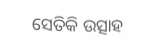ସେତିକି ଉତ୍ସାହ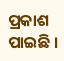ପ୍ରକାଶ ପାଇଛି ।